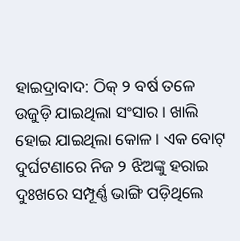ହାଇଦ୍ରାବାଦ: ଠିକ୍ ୨ ବର୍ଷ ତଳେ ଉଜୁଡ଼ି ଯାଇଥିଲା ସଂସାର । ଖାଲି ହୋଇ ଯାଇଥିଲା କୋଳ । ଏକ ବୋଟ୍ ଦୁର୍ଘଟଣାରେ ନିଜ ୨ ଝିଅଙ୍କୁ ହରାଇ ଦୁଃଖରେ ସମ୍ପୂର୍ଣ୍ଣ ଭାଙ୍ଗି ପଡ଼ିଥିଲେ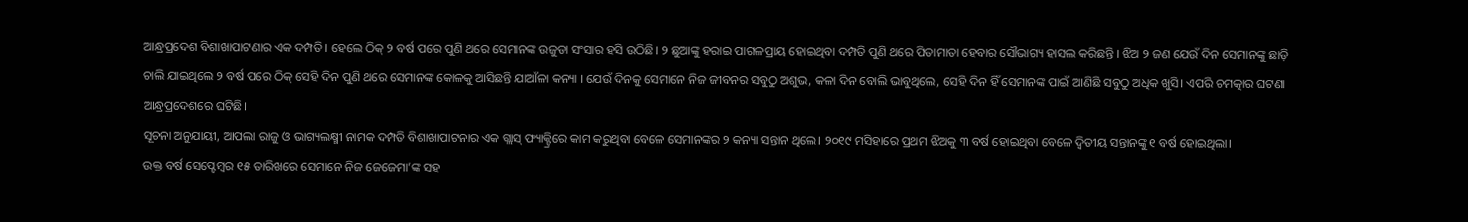ଆନ୍ଧ୍ରପ୍ରଦେଶ ବିଶାଖାପାଟଣାର ଏକ ଦମ୍ପତି। ହେଲେ ଠିକ୍ ୨ ବର୍ଷ ପରେ ପୁଣି ଥରେ ସେମାନଙ୍କ ଉଜୁଡା ସଂସାର ହସି ଉଠିଛି। ୨ ଛୁଆଙ୍କୁ ହରାଇ ପାଗଳପ୍ରାୟ ହୋଇଥିବା ଦମ୍ପତି ପୁଣି ଥରେ ପିତାମାତା ହେବାର ସୌଭାଗ୍ୟ ହାସଲ କରିଛନ୍ତି । ଝିଅ ୨ ଜଣ ଯେଉଁ ଦିନ ସେମାନଙ୍କୁ ଛାଡ଼ି ଚାଲି ଯାଇଥିଲେ ୨ ବର୍ଷ ପରେ ଠିକ୍ ସେହି ଦିନ ପୁଣି ଥରେ ସେମାନଙ୍କ କୋଳକୁ ଆସିଛନ୍ତି ଯାଆଁଳା କନ୍ୟା । ଯେଉଁ ଦିନକୁ ସେମାନେ ନିଜ ଜୀବନର ସବୁଠୁ ଅଶୁଭ, କଳା ଦିନ ବୋଲି ଭାବୁଥିଲେ, ସେହି ଦିନ ହିଁ ସେମାନଙ୍କ ପାଇଁ ଆଣିଛି ସବୁଠୁ ଅଧିକ ଖୁସି। ଏପରି ଚମତ୍କାର ଘଟଣା ଆନ୍ଧ୍ରପ୍ରଦେଶରେ ଘଟିଛି।
ସୂଚନା ଅନୁଯାୟୀ, ଆପଲା ରାଜୁ ଓ ଭାଗ୍ୟଲକ୍ଷ୍ମୀ ନାମକ ଦମ୍ପତି ବିଶାଖାପାଟନାର ଏକ ଗ୍ଲାସ୍ ଫ୍ୟାକ୍ଟ୍ରିରେ କାମ କରୁଥିବା ବେଳେ ସେମାନଙ୍କର ୨ କନ୍ୟା ସନ୍ତାନ ଥିଲେ। ୨୦୧୯ ମସିହାରେ ପ୍ରଥମ ଝିଅକୁ ୩ ବର୍ଷ ହୋଇଥିବା ବେଳେ ଦ୍ୱିତୀୟ ସନ୍ତାନଙ୍କୁ ୧ ବର୍ଷ ହୋଇଥିଲା।
ଉକ୍ତ ବର୍ଷ ସେପ୍ଟେମ୍ବର ୧୫ ତାରିଖରେ ସେମାନେ ନିଜ ଜେଜେମା’ଙ୍କ ସହ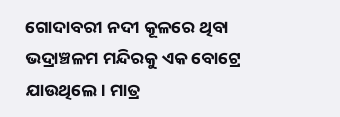ଗୋଦାବରୀ ନଦୀ କୂଳରେ ଥିବା ଭଦ୍ରାଞ୍ଚଳମ ମନ୍ଦିରକୁ ଏକ ବୋଟ୍ରେ ଯାଉଥିଲେ। ମାତ୍ର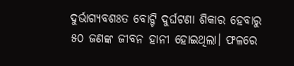ଦୁର୍ଭାଗ୍ୟବଶଃତ ବୋଟ୍ଟି ଦୁର୍ଘଟଣା ଶିକାର ହେବାରୁ ୫୦ ଜଣଙ୍କ ଜୀବନ ହାନୀ ହୋଇଥିଲା। ଫଳରେ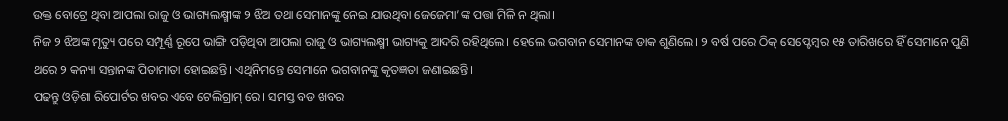ଉକ୍ତ ବୋଟ୍ରେ ଥିବା ଆପଲା ରାଜୁ ଓ ଭାଗ୍ୟଲକ୍ଷ୍ମୀଙ୍କ ୨ ଝିଅ ତଥା ସେମାନଙ୍କୁ ନେଇ ଯାଉଥିବା ଜେଜେମା’ଙ୍କ ପତ୍ତା ମିଳି ନ ଥିଲା।
ନିଜ ୨ ଝିଅଙ୍କ ମୃତ୍ୟୁ ପରେ ସମ୍ପୂର୍ଣ୍ଣ ରୂପେ ଭାଙ୍ଗି ପଡ଼ିଥିବା ଆପଲା ରାଜୁ ଓ ଭାଗ୍ୟଲକ୍ଷ୍ମୀ ଭାଗ୍ୟକୁ ଆଦରି ରହିଥିଲେ। ହେଲେ ଭଗବାନ ସେମାନଙ୍କ ଡାକ ଶୁଣିଲେ। ୨ ବର୍ଷ ପରେ ଠିକ୍ ସେପ୍ଟେମ୍ବର ୧୫ ତାରିଖରେ ହିଁ ସେମାନେ ପୁଣି ଥରେ ୨ କନ୍ୟା ସନ୍ତାନଙ୍କ ପିତାମାତା ହୋଇଛନ୍ତି। ଏଥିନିମନ୍ତେ ସେମାନେ ଭଗବାନଙ୍କୁ କୃତଜ୍ଞତା ଜଣାଇଛନ୍ତି।
ପଢନ୍ତୁ ଓଡ଼ିଶା ରିପୋର୍ଟର ଖବର ଏବେ ଟେଲିଗ୍ରାମ୍ ରେ। ସମସ୍ତ ବଡ ଖବର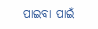ପାଇବା ପାଇଁ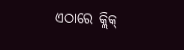ଏଠାରେ କ୍ଲିକ୍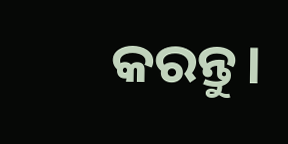କରନ୍ତୁ।